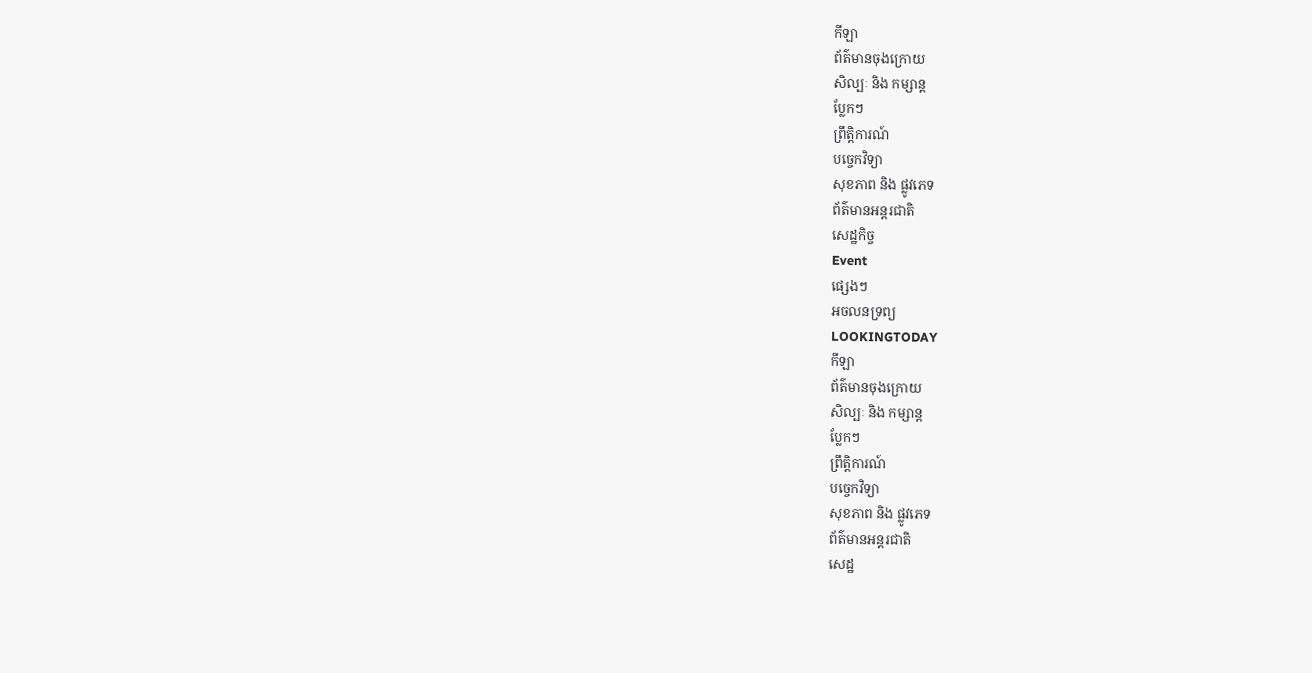កីឡា
ព័ត៌មានចុងក្រោយ
សិល្បៈ និង កម្សាន្ត
ប្លែកៗ
ព្រឹត្តិការណ៍
បច្ចេកវិទ្យា
សុខភាព និង ផ្លូវភេទ
ព័ត៌មានអន្តរជាតិ
សេដ្ឋកិច្ច
Event
ផ្សេងៗ
អចលនទ្រព្យ
LOOKINGTODAY
កីឡា
ព័ត៌មានចុងក្រោយ
សិល្បៈ និង កម្សាន្ត
ប្លែកៗ
ព្រឹត្តិការណ៍
បច្ចេកវិទ្យា
សុខភាព និង ផ្លូវភេទ
ព័ត៌មានអន្តរជាតិ
សេដ្ឋ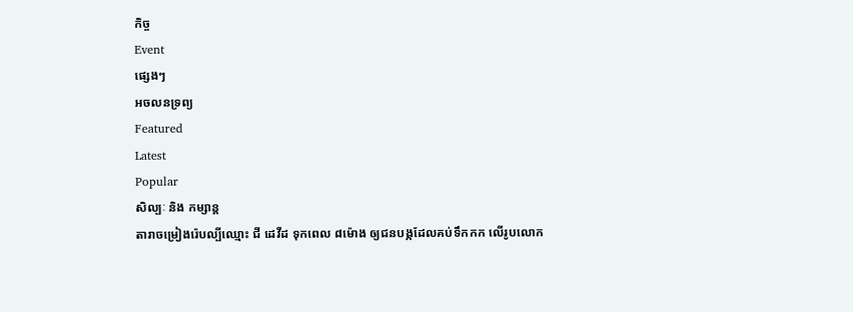កិច្ច
Event
ផ្សេងៗ
អចលនទ្រព្យ
Featured
Latest
Popular
សិល្បៈ និង កម្សាន្ត
តារាចម្រៀងរ៉េបល្បីឈ្មោះ ជី ដេវីដ ទុកពេល ៨ម៉ោង ឲ្យជនបង្កដែលគប់ទឹកកក លើរូបលោក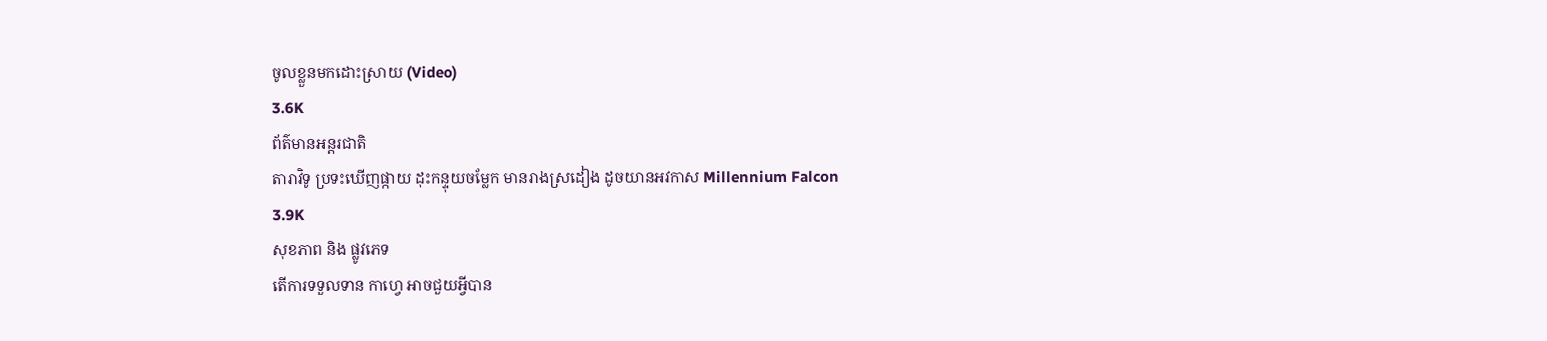ចូលខ្លួនមកដោះស្រាយ (Video)
3.6K
ព័ត៌មានអន្តរជាតិ
តារាវិទូ ប្រទះឃើញផ្កាយ ដុះកន្ទុយចម្លែក មានរាងស្រដៀង ដូចយានអវកាស Millennium Falcon
3.9K
សុខភាព និង ផ្លូវភេទ
តើការទទួលទាន កាហ្វេ អាចជួយអ្វីបាន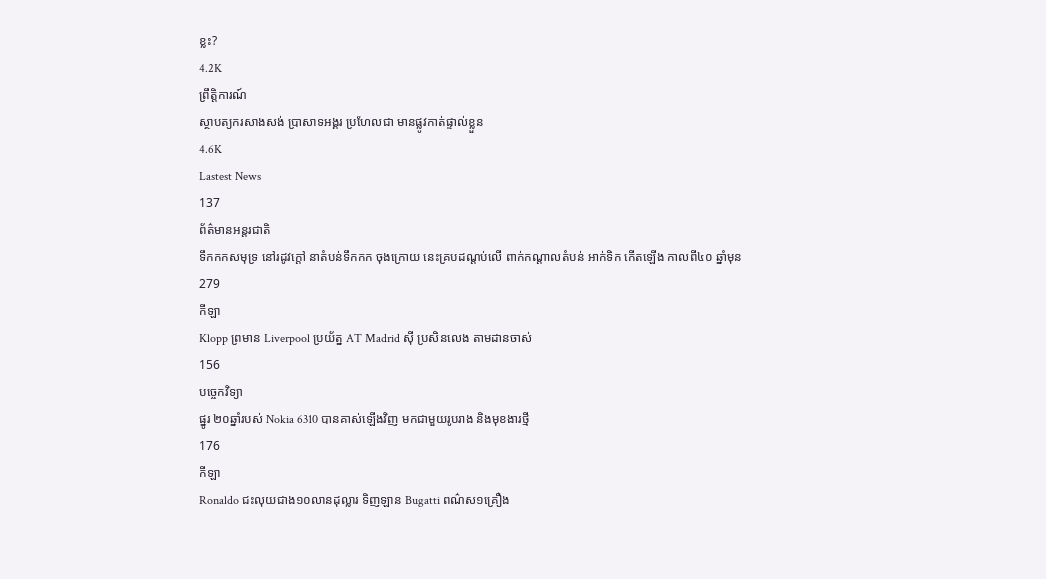ខ្លះ?
4.2K
ព្រឹត្តិការណ៍
ស្ថាបត្យករសាងសង់ ប្រាសាទអង្គរ ប្រហែលជា មានផ្លូវកាត់ផ្ទាល់ខ្លួន
4.6K
Lastest News
137
ព័ត៌មានអន្តរជាតិ
ទឹកកកសមុទ្រ នៅរដូវក្តៅ នាតំបន់ទឹកកក ចុងក្រោយ នេះគ្របដណ្តប់លើ ពាក់កណ្តាលតំបន់ អាក់ទិក កើតឡើង កាលពី៤០ ឆ្នាំមុន
279
កីឡា
Klopp ព្រមាន Liverpool ប្រយ័ត្ន AT Madrid ស៊ី ប្រសិនលេង តាមដានចាស់
156
បច្ចេកវិទ្យា
ផ្នូរ ២០ឆ្នាំរបស់ Nokia 6310 បានគាស់ឡើងវិញ មកជាមួយរូបរាង និងមុខងារថ្មី
176
កីឡា
Ronaldo ជះលុយជាង១០លានដុល្លារ ទិញឡាន Bugatti ពណ៌ស១គ្រឿង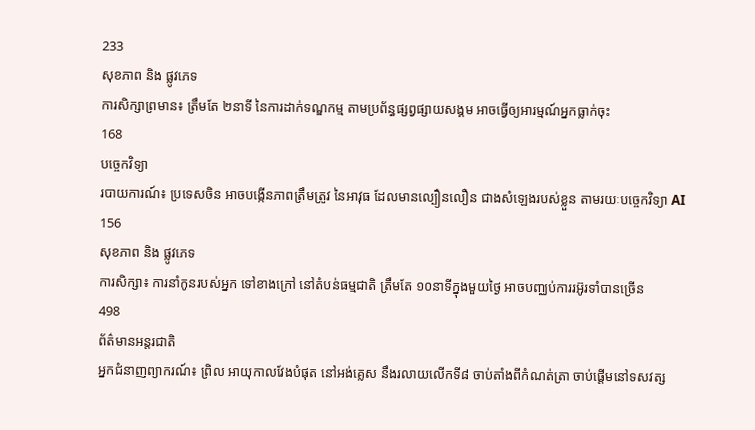233
សុខភាព និង ផ្លូវភេទ
ការសិក្សាព្រមាន៖ ត្រឹមតែ ២នាទី នៃការដាក់ទណ្ឌកម្ម តាមប្រព័ន្ធផ្សព្វផ្សាយសង្គម អាចធ្វើឲ្យអារម្មណ៍អ្នកធ្លាក់ចុះ
168
បច្ចេកវិទ្យា
របាយការណ៍៖ ប្រទេសចិន អាចបង្កើនភាពត្រឹមត្រូវ នៃអាវុធ ដែលមានល្បឿនលឿន ជាងសំឡេងរបស់ខ្លួន តាមរយៈបច្ចេកវិទ្យា AI
156
សុខភាព និង ផ្លូវភេទ
ការសិក្សា៖ ការនាំកូនរបស់អ្នក ទៅខាងក្រៅ នៅតំបន់ធម្មជាតិ ត្រឹមតែ ១០នាទីក្នុងមួយថ្ងៃ អាចបញ្ឈប់ការរអ៊ូរទាំបានច្រើន
498
ព័ត៌មានអន្តរជាតិ
អ្នកជំនាញព្យាករណ៍៖ ព្រិល អាយុកាលវែងបំផុត នៅអង់គ្លេស នឹងរលាយលើកទី៨ ចាប់តាំងពីកំណត់ត្រា ចាប់ផ្តើមនៅទសវត្ស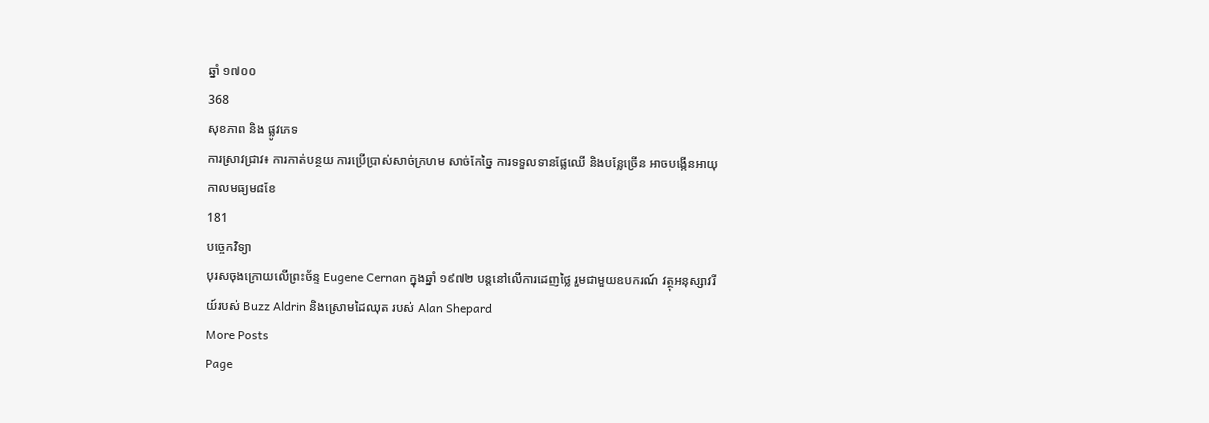ឆ្នាំ ១៧០០
368
សុខភាព និង ផ្លូវភេទ
ការស្រាវជ្រាវ៖ ការកាត់បន្ថយ ការប្រើប្រាស់សាច់ក្រហម សាច់កែច្នៃ ការទទួលទានផ្លែឈើ និងបន្លែច្រើន អាចបង្កើនអាយុកាលមធ្យម៨ខែ
181
បច្ចេកវិទ្យា
បុរសចុងក្រោយលើព្រះច័ន្ទ Eugene Cernan ក្នុងឆ្នាំ ១៩៧២ បន្តនៅលើការដេញថ្លៃ រួមជាមួយឧបករណ៍ វត្ថុអនុស្សាវរីយ៍របស់ Buzz Aldrin និងស្រោមដៃឈុត របស់ Alan Shepard
More Posts
Page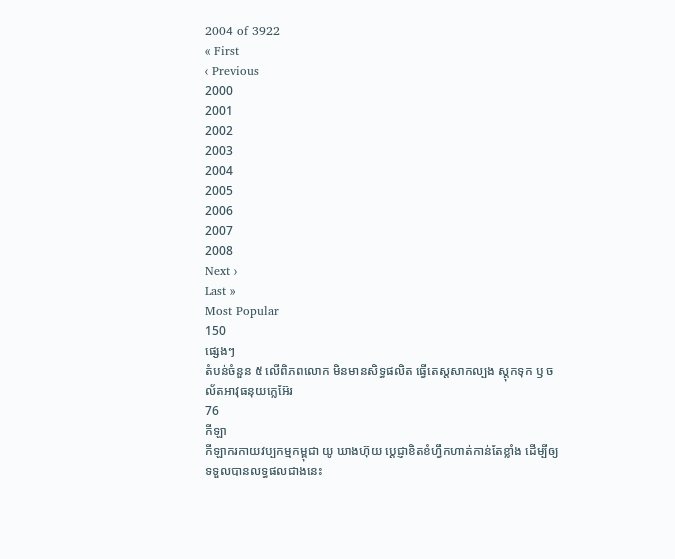2004 of 3922
« First
‹ Previous
2000
2001
2002
2003
2004
2005
2006
2007
2008
Next ›
Last »
Most Popular
150
ផ្សេងៗ
តំបន់ចំនួន ៥ លើពិភពលោក មិនមានសិទ្ធផលិត ធ្វើតេស្តសាកល្បង ស្តុកទុក ឫ ចល័តអាវុធនុយក្លេអ៊ែរ
76
កីឡា
កីឡាករកាយវប្បកម្មកម្ពុជា យូ ឃាងហ៊ុយ ប្តេជ្ញាខិតខំហ្វឹកហាត់កាន់តែខ្លាំង ដើម្បីឲ្យទទួលបានលទ្ធផលជាងនេះ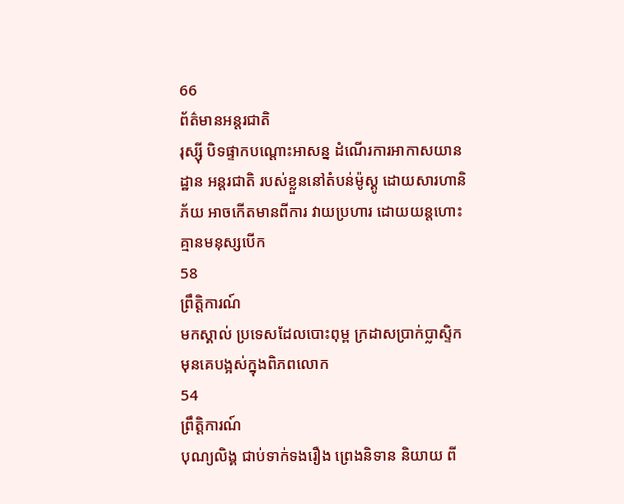66
ព័ត៌មានអន្តរជាតិ
រុស្ស៊ី បិទផ្ទាកបណ្តោះអាសន្ន ដំណើរការអាកាសយានដ្ឋាន អន្តរជាតិ របស់ខ្លួននៅតំបន់ម៉ូស្គូ ដោយសារហានិភ័យ អាចកើតមានពីការ វាយប្រហារ ដោយយន្តហោះ គ្មានមនុស្សបើក
58
ព្រឹត្តិការណ៍
មកស្គាល់ ប្រទេសដែលបោះពុម្ព ក្រដាសប្រាក់ប្លាស្ទិក មុនគេបង្អស់ក្នុងពិភពលោក
54
ព្រឹត្តិការណ៍
បុណ្យលិង្គ ជាប់ទាក់ទងរឿង ព្រេងនិទាន និយាយ ពី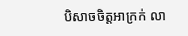បិសាចចិត្តអាក្រក់ លា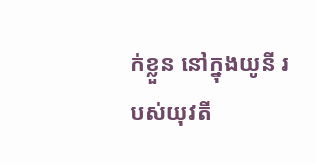ក់ខ្លួន នៅក្នុងយូនី របស់យុវតី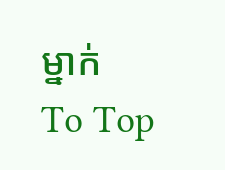ម្នាក់
To Top